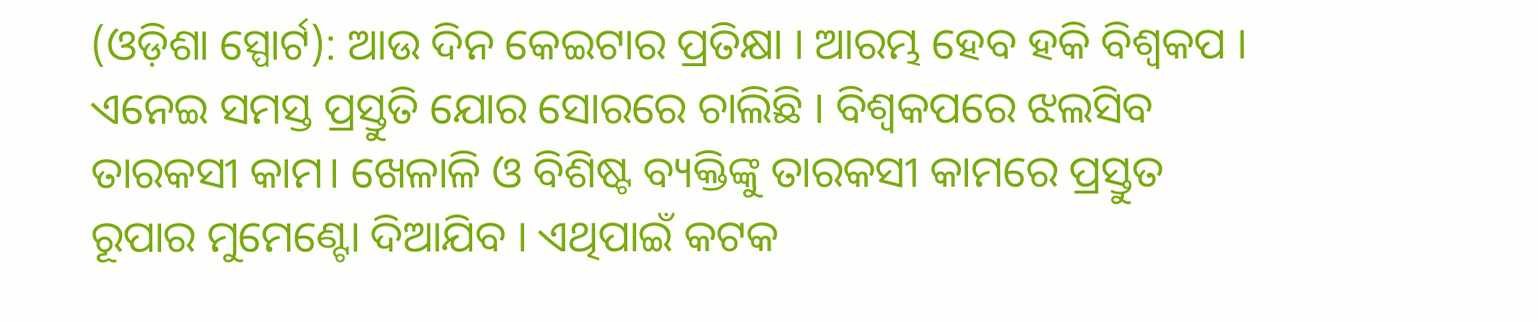(ଓଡ଼ିଶା ସ୍ପୋର୍ଟ): ଆଉ ଦିନ କେଇଟାର ପ୍ରତିକ୍ଷା । ଆରମ୍ଭ ହେବ ହକି ବିଶ୍ୱକପ । ଏନେଇ ସମସ୍ତ ପ୍ରସ୍ତୁତି ଯୋର ସୋରରେ ଚାଲିଛି । ବିଶ୍ୱକପରେ ଝଲସିବ ତାରକସୀ କାମ। ଖେଳାଳି ଓ ବିଶିଷ୍ଟ ବ୍ୟକ୍ତିଙ୍କୁ ତାରକସୀ କାମରେ ପ୍ରସ୍ତୁତ ରୂପାର ମୁମେଣ୍ଟୋ ଦିଆଯିବ । ଏଥିପାଇଁ କଟକ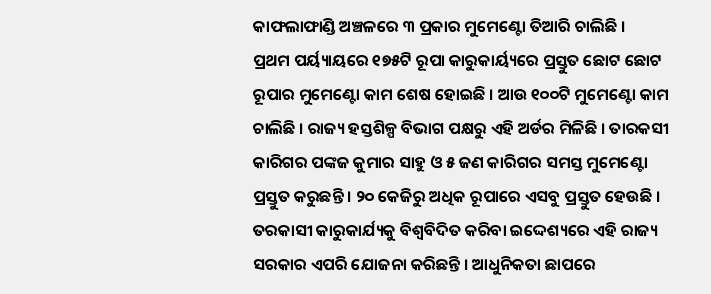କାଫଲାଫାଣ୍ଡି ଅଞ୍ଚଳରେ ୩ ପ୍ରକାର ମୁମେଣ୍ଟୋ ତିଆରି ଚାଲିଛି ।
ପ୍ରଥମ ପର୍ୟ୍ୟାୟରେ ୧୭୫ଟି ରୂପା କାରୁକାର୍ୟ୍ୟରେ ପ୍ରସ୍ତୁତ ଛୋଟ ଛୋଟ ରୂପାର ମୁମେଣ୍ଟୋ କାମ ଶେଷ ହୋଇଛି । ଆଉ ୧୦୦ଟି ମୁମେଣ୍ଟୋ କାମ ଚାଲିଛି । ରାଜ୍ୟ ହସ୍ତଶିଳ୍ପ ବିଭାଗ ପକ୍ଷରୁ ଏହି ଅର୍ଡର ମିଳିଛି । ତାରକସୀ କାରିଗର ପଙ୍କଜ କୁମାର ସାହୁ ଓ ୫ ଜଣ କାରିଗର ସମସ୍ତ ମୁମେଣ୍ଟୋ ପ୍ରସ୍ତୁତ କରୁଛନ୍ତି । ୨୦ କେଜିରୁ ଅଧିକ ରୂପାରେ ଏସବୁ ପ୍ରସ୍ତୁତ ହେଉଛି । ତରକାସୀ କାରୁକାର୍ଯ୍ୟକୁ ବିଶ୍ୱବିଦିତ କରିବା ଇଦ୍ଦେଶ୍ୟରେ ଏହି ରାଜ୍ୟ ସରକାର ଏପରି ଯୋଜନା କରିଛନ୍ତି । ଆଧୁନିକତା ଛାପରେ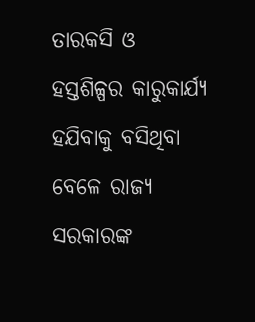ତାରକସି ଓ ହସ୍ତଶିଳ୍ପର କାରୁକାର୍ଯ୍ୟ ହଯିବାକୁ ବସିଥିବା ବେଳେ ରାଜ୍ୟ ସରକାରଙ୍କ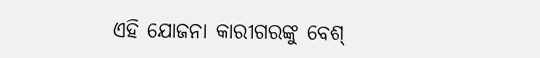ଏହି ଯୋଜନା କାରୀଗରଙ୍କୁ ବେଶ୍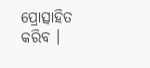ପ୍ରୋତ୍ସାହିତ କରିବ ।